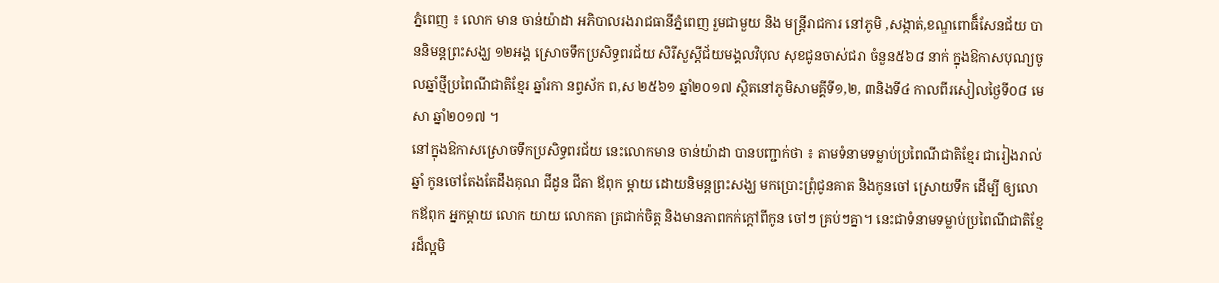ភ្នំពេញ ៖ លោក មាន ចាន់យ៉ាដា អភិបាលរងរាជធានីភ្នំពេញ រួមជាមួយ និង មន្ដ្រីរាជការ នៅភូមិ ,សង្កាត់,ខណ្ឌពោធិ៏សែនជ័យ បាននិមន្ដព្រះសង្ឃ ១២អង្គ ស្រោចទឹកប្រសិទ្ធពរជ័យ សិរីសួស្ដីជ័យមង្គលវិបុល សុខជូនចាស់ជរា ចំនួន៥៦៨ នាក់ ក្នុងឱកាសបុណ្យចូលឆ្នាំថ្មីប្រពៃណីជាតិខ្មែរ ឆ្នាំរកា នព្វស័ក ព,ស ២៥៦១ ឆ្នាំ២០១៧ ស្ថិតនៅភូមិសាមគ្គីទី១,២, ៣និងទី៤ កាលពីរសៀលថ្ងៃទី០៨ មេសា ឆ្នាំ២០១៧ ។
នៅក្នុងឱកាសស្រោចទឹកប្រសិទ្ធពរជ័យ នេះលោកមាន ចាន់យ៉ាដា បានបញ្ជាក់ថា ៖ តាមទំនាមទម្លាប់ប្រពៃណីជាតិខ្មែរ ជារៀងរាល់ឆ្នាំ កូនចៅតែងតែដឹងគុណ ជីដូន ជីតា ឪពុក ម្ដាយ ដោយនិមន្ដព្រះសង្ឃ មកប្រោះព្រុំជូនគាត និងកូនចៅ ស្រោយទឹក ដើម្បី ឲ្យលោកឪពុក អ្នកម្ដាយ លោក យាយ លោកតា ត្រជាក់ចិត្ដ និងមានភាពកក់ក្ដៅពីកូន ចៅៗ គ្រប់ៗគ្នា។ នេះជាទំនាមទម្លាប់ប្រពៃណីជាតិខ្មែរដ៏ល្អមិ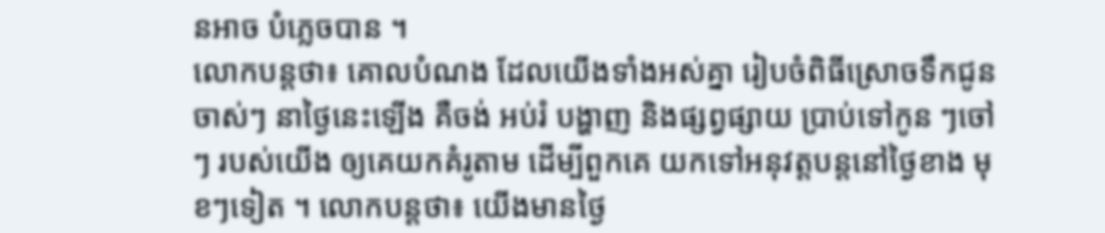នអាច បំភ្លេចបាន ។
លោកបន្ដថា៖ គោលបំណង ដែលយើងទាំងអស់គ្នា រៀបចំពិធីស្រោចទឹកជូនចាស់ៗ នាថ្ងៃនេះឡើង គឺចង់ អប់រំ បង្ហាញ និងផ្សព្វផ្សាយ ប្រាប់ទៅកូន ៗចៅៗ របស់យើង ឲ្យគេយកគំរូតាម ដើម្បីពួកគេ យកទៅអនុវត្ដបន្ដនៅថ្ងៃខាង មុខៗទៀត ។ លោកបន្ដថា៖ យើងមានថ្ងៃ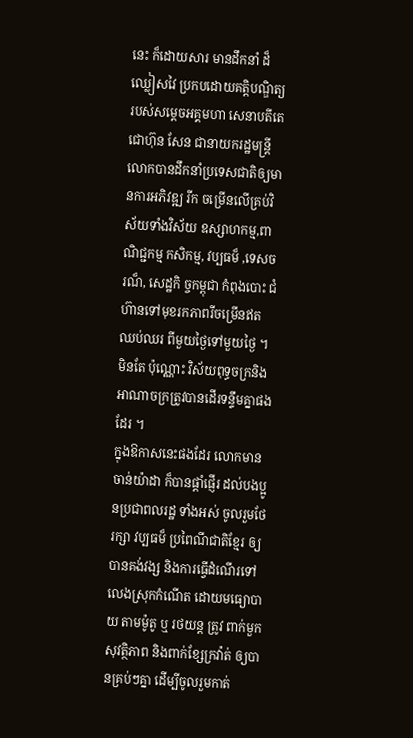នេះ ក៏ដោយសារ មានដឹកនាំ ដ៏ឈ្លៀសវៃ ប្រកបដោយគតិ្ដបណ្ឌិត្យ របស់សម្ដេចអគ្គមហា សេនាបតីតេជោហ៊ុន សែន ជានាយករដ្ឋមន្ដ្រី លោកបានដឹកនាំប្រទេសជាតិឲ្យមានការអភិវឌ្ឍ រីក ចម្រើនលើគ្រប់វិស័យទាំងវិស័យ ឧស្សាហកម្ម,ពាណិជ្ជកម្ម កសិកម្ម, វប្បធម៏ ,ទេសចរណ៏, សេដ្ឋកិ ច្ចកម្ពុជា កំពុងបោះ ជំ ហ៊ានទៅមុខរកភាពរីចម្រើនឥតឈប់ឈរ ពីមួយថ្ងៃទៅមួយថ្ងៃ ។ មិនតែ ប៉ុណ្ណោះ វិស័យពុទ្ធចក្រនិងអាណាចក្រត្រូវបានដើរទន្ទឹមគ្នាផងដែរ ។
ក្នុងឱកាសនេះផងដែរ លោកមាន ចាន់យ៉ាដា ក៏បានផ្ដាំផ្ញើរ ដល់បងប្អូនប្រជាពលរដ្ឋ ទាំងអស់ ចូលរួមថែរក្សា វប្បធម៏ ប្រពៃណីជាតិខ្មែរ ឲ្យបានគង់វង្ស និងការធ្វើដំណើរទៅលេងស្រុកកំណើត ដោយមធ្យោបាយ តាមម៉ូតូ ឬ រថយន្ដ ត្រូវ ពាក់មួក សុវត្ថិភាព និងពាក់ខ្សែក្រវ៉ាត់ ឲ្យបានគ្រប់ៗគ្នា ដើម្បីចូលរួមកាត់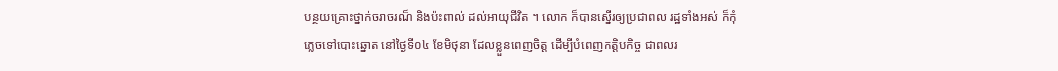បន្ថយគ្រោះថ្នាក់ចរាចរណ៏ និងប៉ះពាល់ ដល់អាយុជីវិត ។ លោក ក៏បានស្នើរឲ្យប្រជាពល រដ្ឋទាំងអស់ ក៏កុំភ្លេចទៅបោះឆ្នោត នៅថ្ងៃទី០៤ ខែមិថុនា ដែលខ្លួនពេញចិត្ដ ដើម្បីបំពេញកត្ដិបកិច្ច ជាពលរ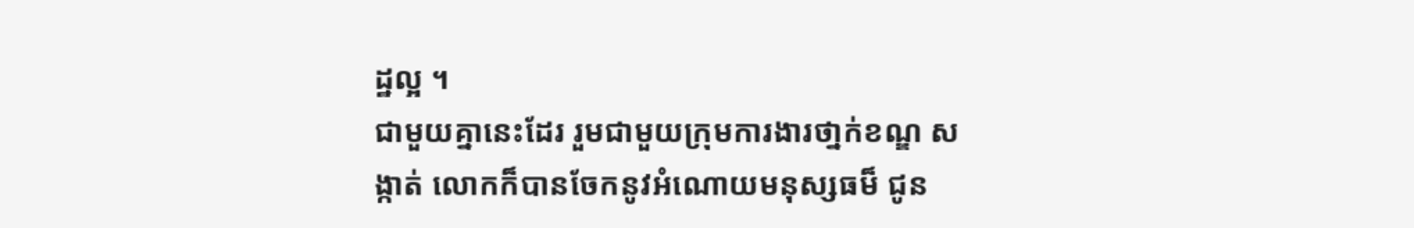ដ្ឋល្អ ។
ជាមួយគ្នានេះដែរ រួមជាមួយក្រុមការងារថា្នក់ខណ្ឌ សង្កាត់ លោកក៏បានចែកនូវអំណោយមនុស្សធម៏ ជូន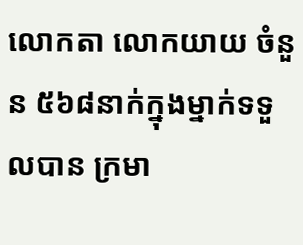លោកតា លោកយាយ ចំនួន ៥៦៨នាក់ក្នុងម្នាក់ទទួលបាន ក្រមា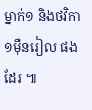ម្នាក់១ និងថវិកា១ម៉ឺនរៀល ផងដែរ ៕